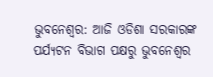ଭୁବନେଶ୍ଵର: ଆଜି ଓଡିଶା ସରକାରଙ୍କ ପର୍ଯ୍ୟଟନ ବିଭାଗ ପକ୍ଷରୁ ଭୁବନେଶ୍ୱର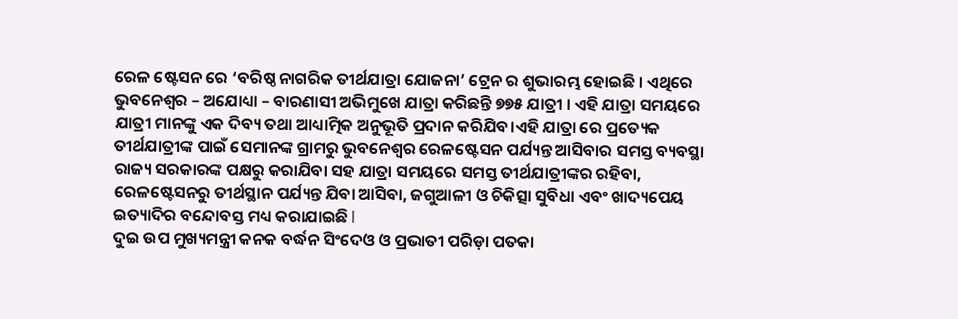ରେଳ ଷ୍ଟେସନ ରେ ‘ବରିଷ୍ଠ ନାଗରିକ ତୀର୍ଥଯାତ୍ରା ଯୋଜନା’ ଟ୍ରେନ ର ଶୁଭାରମ୍ଭ ହୋଇଛି । ଏଥିରେ ଭୁବନେଶ୍ୱର – ଅଯୋଧ୍ୟା – ବାରଣାସୀ ଅଭିମୁଖେ ଯାତ୍ରା କରିଛନ୍ତି ୭୭୫ ଯାତ୍ରୀ । ଏହି ଯାତ୍ରା ସମୟରେ ଯାତ୍ରୀ ମାନଙ୍କୁ ଏକ ଦିବ୍ୟ ତଥା ଆଧ୍ୟାତ୍ମିକ ଅନୁଭୂତି ପ୍ରଦାନ କରିଯିବ।ଏହି ଯାତ୍ରା ରେ ପ୍ରତ୍ୟେକ ତୀର୍ଥଯାତ୍ରୀଙ୍କ ପାଇଁ ସେମାନଙ୍କ ଗ୍ରାମରୁ ଭୁବନେଶ୍ୱର ରେଳଷ୍ଟେସନ ପର୍ଯ୍ୟନ୍ତ ଆସିବାର ସମସ୍ତ ବ୍ୟବସ୍ଥା ରାଜ୍ୟ ସରକାରଙ୍କ ପକ୍ଷରୁ କରାଯିବା ସହ ଯାତ୍ରା ସମୟରେ ସମସ୍ତ ତୀର୍ଥଯାତ୍ରୀଙ୍କର ରହିବା, ରେଳଷ୍ଟେସନରୁ ତୀର୍ଥସ୍ଥାନ ପର୍ଯ୍ୟନ୍ତ ଯିବା ଆସିବା, ଜଗୁଆଳୀ ଓ ଚିକିତ୍ସା ସୁବିଧା ଏବଂ ଖାଦ୍ୟପେୟ ଇତ୍ୟାଦିର ବନ୍ଦୋବସ୍ତ ମଧ୍ୟ କରାଯାଇଛି l
ଦୁଇ ଉପ ମୁଖ୍ୟମନ୍ତ୍ରୀ କନକ ବର୍ଦ୍ଧନ ସିଂଦେଓ ଓ ପ୍ରଭାତୀ ପରିଡ଼ା ପତକା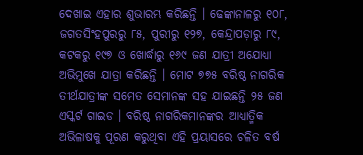ଦେଖାଇ ଏହାର ଶୁଭାରମ୍ଭ କରିଛନ୍ତି । ଢେଙ୍କାନାଳରୁ ୧୦୮, ଜଗତସିଂହପୁରରୁ ୮୫, ପୁରୀରୁ ୧୨୭, କେନ୍ଦ୍ରାପଡ଼ାରୁ ୮୯, କଟକରୁ ୧୯୭ ଓ ଖୋର୍ଦ୍ଧାରୁ ୧୬୯ ଜଣ ଯାତ୍ରୀ ଅଯୋଧ୍ୟା ଅଭିମୁଖେ ଯାତ୍ରା କରିଛନ୍ତି । ମୋଟ ୭୭୫ ବରିଷ୍ଠ ନାଗରିକ ତୀର୍ଥଯାତ୍ରୀଙ୍କ ସମେତ ସେମାନଙ୍କ ସହ ଯାଇଛନ୍ତି ୨୫ ଜଣ ଏସ୍କର୍ଟ ଗାଇଡ । ବରିଷ୍ଠ ନାଗରିକମାନଙ୍କର ଆଧ୍ୟାତ୍ମିକ ଅଭିଳାଷକୁ ପୂରଣ କରୁଥିବା ଏହି ପ୍ରୟାସରେ ଚଳିତ ବର୍ଷ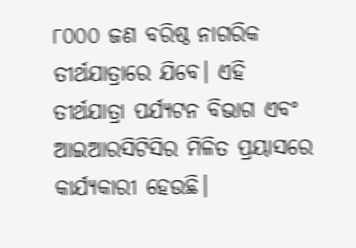୮୦୦୦ ଜଣ ବରିଷ୍ଠ ନାଗରିକ ତୀର୍ଥଯାତ୍ରାରେ ଯିବେ। ଏହି ତୀର୍ଥଯାତ୍ରା ପର୍ଯ୍ୟଟନ ବିଭାଗ ଏବଂ ଆଇଆରସିଟିସିର ମିଳିତ ପ୍ରୟାସରେ କାର୍ଯ୍ୟକାରୀ ହେଉଛି।